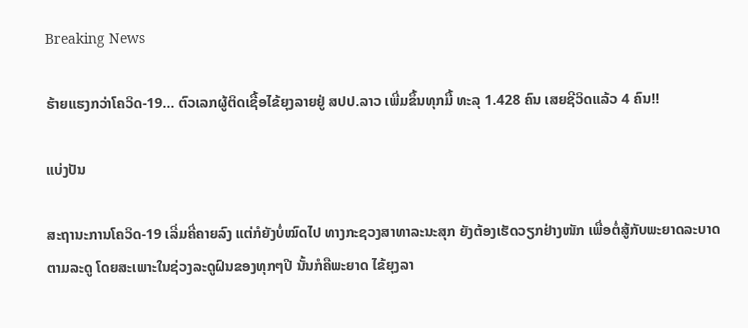Breaking News

ຮ້າຍແຮງກວ່າໂຄວິດ-19… ຕົວເລກຜູ້ຕິດເຊື້ອໄຂ້ຍຸງລາຍຢູ່ ສປປ.ລາວ ເພີ່ມຂຶ້ນທຸກມື້ ທະລຸ 1.428 ຄົນ ເສຍຊີວິດແລ້ວ 4 ຄົນ!!

ແບ່ງປັນ

ສະຖານະການໂຄວິດ-19 ເລີ່ມຄີ່ຄາຍລົງ ແຕ່ກໍຍັງບໍ່ໝົດໄປ ທາງກະຊວງສາທາລະນະສຸກ ຍັງຕ້ອງເຮັດວຽກຢ່າງໜັກ ເພື່ອຕໍ່ສູ້ກັບພະຍາດລະບາດຕາມລະດູ ໂດຍສະເພາະໃນຊ່ວງລະດູຝົນຂອງທຸກໆປີ ນັ້ນກໍຄືພະຍາດ ໄຂ້ຍຸງລາ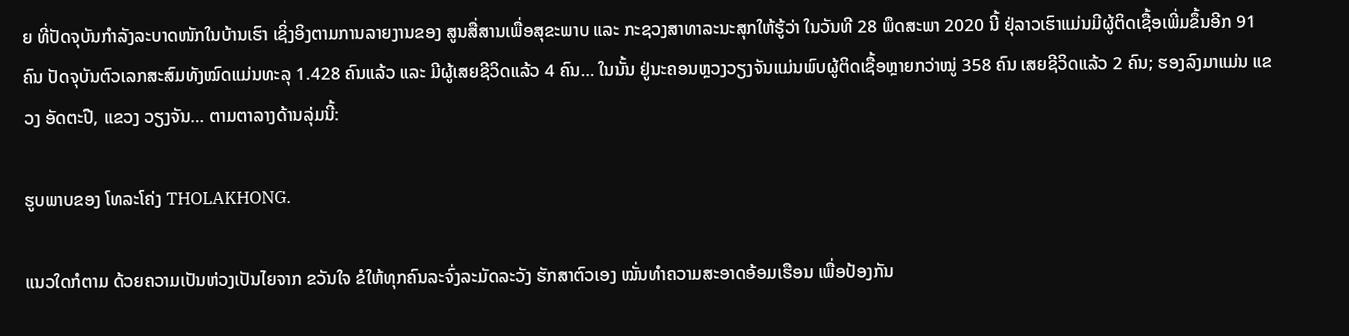ຍ ທີ່ປັດຈຸບັນກໍາລັງລະບາດໜັກໃນບ້ານເຮົາ ເຊິ່ງອິງຕາມການລາຍງານຂອງ ສູນສື່ສານເພື່ອສຸຂະພາບ ແລະ ກະຊວງສາທາລະນະສຸກໃຫ້ຮູ້ວ່າ ໃນວັນທີ 28 ພຶດສະພາ 2020 ນີ້ ຢຸ່ລາວເຮົາແມ່ນມີຜູ້ຕິດເຊື້ອເພີ່ມຂຶ້ນອີກ 91 ຄົນ ປັດຈຸບັນຕົວເລກສະສົມທັງໝົດແມ່ນທະລຸ 1.428 ຄົນແລ້ວ ແລະ ມີຜູ້ເສຍຊີວິດແລ້ວ 4 ຄົນ… ໃນນັ້ນ ຢູ່ນະຄອນຫຼວງວຽງຈັນແມ່ນພົບຜູ້ຕິດເຊື້ອຫຼາຍກວ່າໝູ່ 358 ຄົນ ເສຍຊີວິດແລ້ວ 2 ຄົນ; ຮອງລົງມາແມ່ນ ແຂວງ ອັດຕະປື, ແຂວງ ວຽງຈັນ… ຕາມຕາລາງດ້ານລຸ່ມນີ້:

ຮູບພາບຂອງ ໂທລະໂຄ່ງ THOLAKHONG.

ແນວໃດກໍຕາມ ດ້ວຍຄວາມເປັນຫ່ວງເປັນໄຍຈາກ ຂວັນໃຈ ຂໍໃຫ້ທຸກຄົນລະຈົ່ງລະມັດລະວັງ ຮັກສາຕົວເອງ ໝັ່ນທໍາຄວາມສະອາດອ້ອມເຮືອນ ເພື່ອປ້ອງກັນ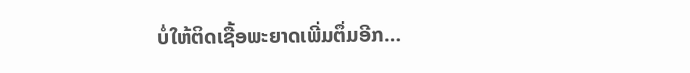ບໍ່ໃຫ້ຕິດເຊື້ອພະຍາດເພີ່ມຕຶ່ມອີກ…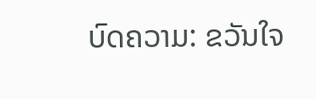ບົດຄວາມ: ຂວັນໃຈ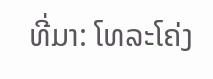ທີ່ມາ: ໂທລະໂຄ່ງ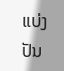ແບ່ງປັນ